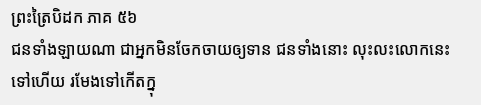ព្រះត្រៃបិដក ភាគ ៥៦
ជនទាំងឡាយណា ជាអ្នកមិនចែកចាយឲ្យទាន ជនទាំងនោះ លុះលះលោកនេះទៅហើយ រមែងទៅកើតក្នុ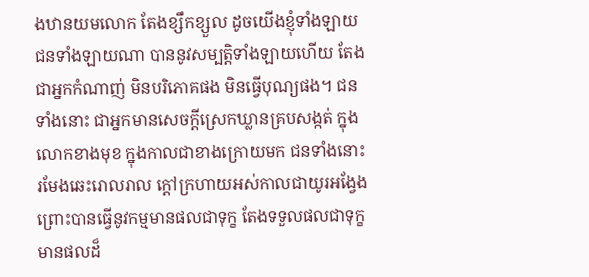ងឋានយមលោក តែងខ្សឹកខ្សួល ដូចយើងខ្ញុំទាំងឡាយ ជនទាំងឡាយណា បាននូវសម្បត្តិទាំងឡាយហើយ តែងជាអ្នកកំណាញ់ មិនបរិភោគផង មិនធ្វើបុណ្យផង។ ជនទាំងនោះ ជាអ្នកមានសេចក្ដីស្រេកឃ្លានគ្របសង្កត់ ក្នុងលោកខាងមុខ ក្នុងកាលជាខាងក្រោយមក ជនទាំងនោះ រមែងឆេះរោលរាល ក្ដៅក្រហាយអស់កាលជាយូរអង្វែង ព្រោះបានធ្វើនូវកម្មមានផលជាទុក្ខ តែងទទួលផលជាទុក្ខ មានផលដ៏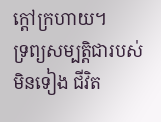ក្ដៅក្រហាយ។
ទ្រព្យសម្បត្តិជារបស់មិនទៀង ជីវិត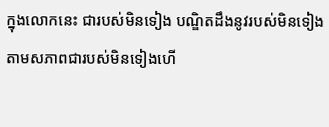ក្នុងលោកនេះ ជារបស់មិនទៀង បណ្ឌិតដឹងនូវរបស់មិនទៀង តាមសភាពជារបស់មិនទៀងហើ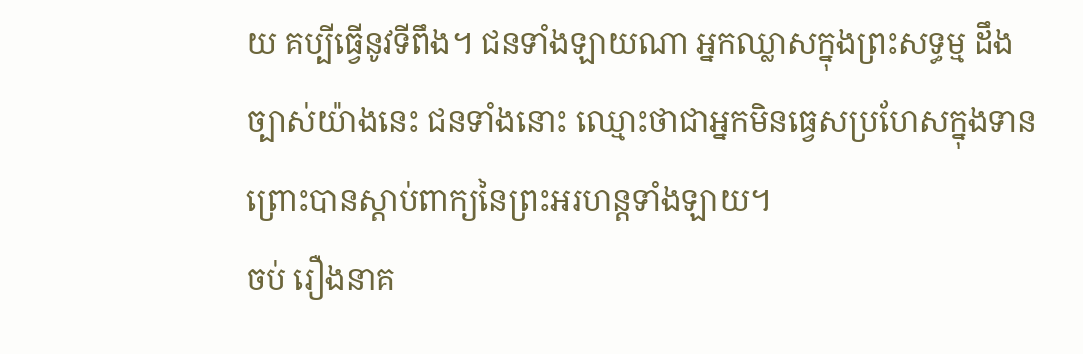យ គប្បីធ្វើនូវទីពឹង។ ជនទាំងឡាយណា អ្នកឈ្លាសក្នុងព្រះសទ្ធម្ម ដឹងច្បាស់យ៉ាងនេះ ជនទាំងនោះ ឈ្មោះថាជាអ្នកមិនធ្វេសប្រហែសក្នុងទាន ព្រោះបានស្ដាប់ពាក្យនៃព្រះអរហន្តទាំងឡាយ។
ចប់ រឿងនាគ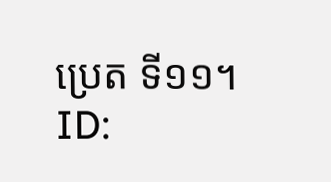ប្រេត ទី១១។
ID: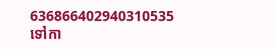636866402940310535
ទៅកា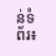ន់ទំព័រ៖